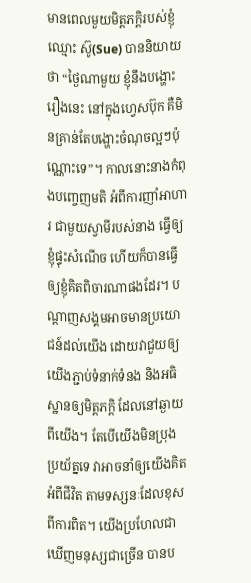មានពេលមួយមិត្តភក្តិរបស់ខ្ញុំ ឈ្មោះ ស៊ូ(Sue) បាននិយាយថា “ថ្ងៃណាមួយ ខ្ញុំនឹងបង្ហោះរឿងនេះ នៅក្នុងហ្វេសប៊ុក គឺមិនគ្រាន់តែបង្ហោះចំណុចល្អៗប៉ុណ្ណោះទេ”។ កាលនោះនាងកំពុងបញ្ចេញមតិ អំពីការញាំអាហារ ជាមួយស្វាមីរបស់នាង ធ្វើឲ្យខ្ញុំផ្ទុះសំណើច ហើយក៏បានធ្វើឲ្យខ្ញុំគិតពិចារណាផងដែរ។ បណ្តាញសង្គមអាចមានប្រយោជន៍ដល់យើង ដោយវាជួយឲ្យយើងភ្ជាប់ទំនាក់ទំនង និងអធិស្ឋានឲ្យមិត្តភក្តិ ដែលនៅឆ្ងាយពីយើង។ តែបើយើងមិនប្រុងប្រយ័ត្នទេ វាអាចនាំឲ្យយើងគិតអំពីជីវិត តាមទស្សនៈដែលខុសពីការពិត។ យើងប្រហែលជាឃើញមនុស្សជាច្រើន បានប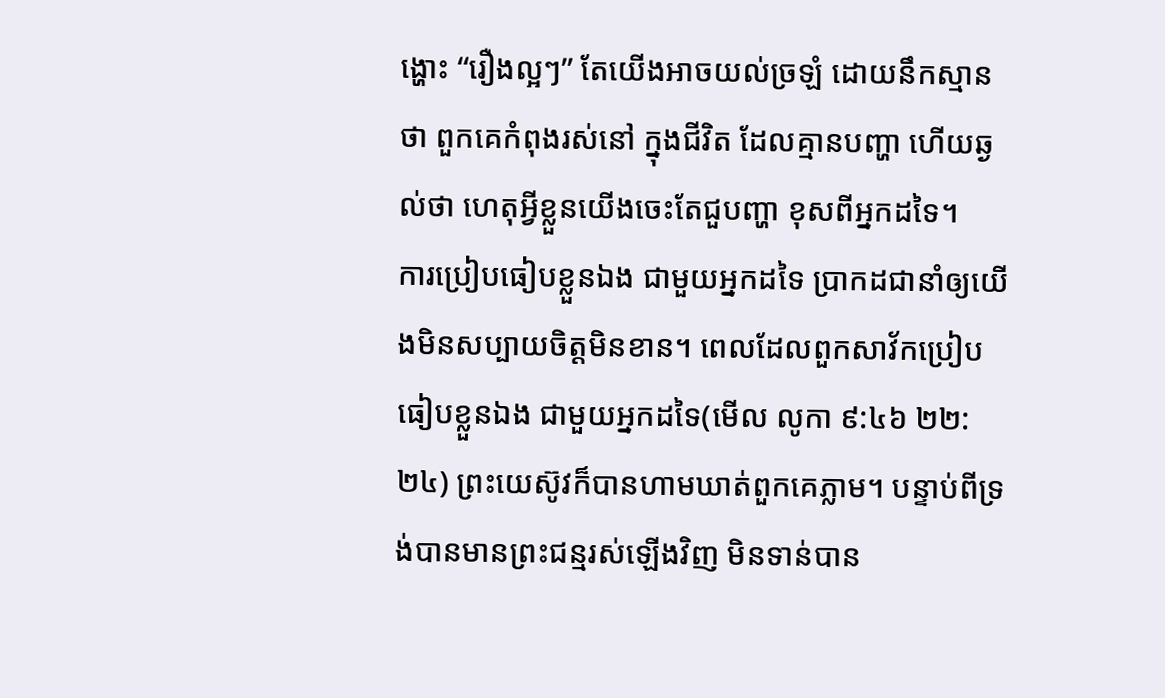ង្ហោះ “រឿងល្អៗ” តែយើងអាចយល់ច្រឡំ ដោយនឹកស្មានថា ពួកគេកំពុងរស់នៅ ក្នុងជីវិត ដែលគ្មានបញ្ហា ហើយឆ្ងល់ថា ហេតុអ្វីខ្លួនយើងចេះតែជួបញ្ហា ខុសពីអ្នកដទៃ។
ការប្រៀបធៀបខ្លួនឯង ជាមួយអ្នកដទៃ ប្រាកដជានាំឲ្យយើងមិនសប្បាយចិត្តមិនខាន។ ពេលដែលពួកសាវ័កប្រៀបធៀបខ្លួនឯង ជាមួយអ្នកដទៃ(មើល លូកា ៩:៤៦ ២២:២៤) ព្រះយេស៊ូវក៏បានហាមឃាត់ពួកគេភ្លាម។ បន្ទាប់ពីទ្រង់បានមានព្រះជន្មរស់ឡើងវិញ មិនទាន់បាន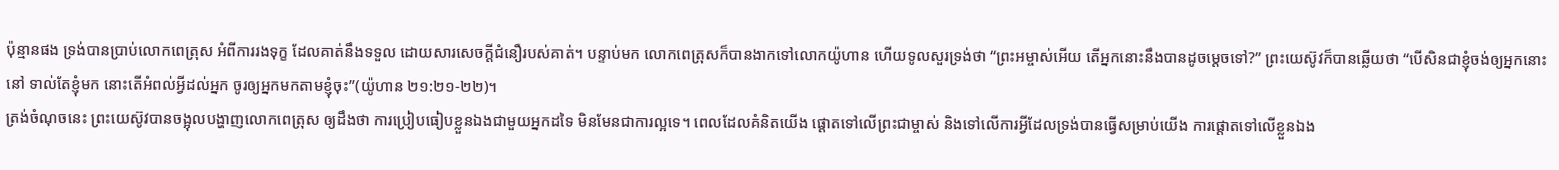ប៉ុន្មានផង ទ្រង់បានប្រាប់លោកពេត្រុស អំពីការរងទុក្ខ ដែលគាត់នឹងទទួល ដោយសារសេចក្តីជំនឿរបស់គាត់។ បន្ទាប់មក លោកពេត្រុសក៏បានងាកទៅលោកយ៉ូហាន ហើយទូលសួរទ្រង់ថា “ព្រះអម្ចាស់អើយ តើអ្នកនោះនឹងបានដូចម្តេចទៅ?” ព្រះយេស៊ូវក៏បានឆ្លើយថា “បើសិនជាខ្ញុំចង់ឲ្យអ្នកនោះនៅ ទាល់តែខ្ញុំមក នោះតើអំពល់អ្វីដល់អ្នក ចូរឲ្យអ្នកមកតាមខ្ញុំចុះ”(យ៉ូហាន ២១:២១-២២)។
ត្រង់ចំណុចនេះ ព្រះយេស៊ូវបានចង្អុលបង្ហាញលោកពេត្រុស ឲ្យដឹងថា ការប្រៀបធៀបខ្លួនឯងជាមួយអ្នកដទៃ មិនមែនជាការល្អទេ។ ពេលដែលគំនិតយើង ផ្តោតទៅលើព្រះជាម្ចាស់ និងទៅលើការអ្វីដែលទ្រង់បានធ្វើសម្រាប់យើង ការផ្តោតទៅលើខ្លួនឯង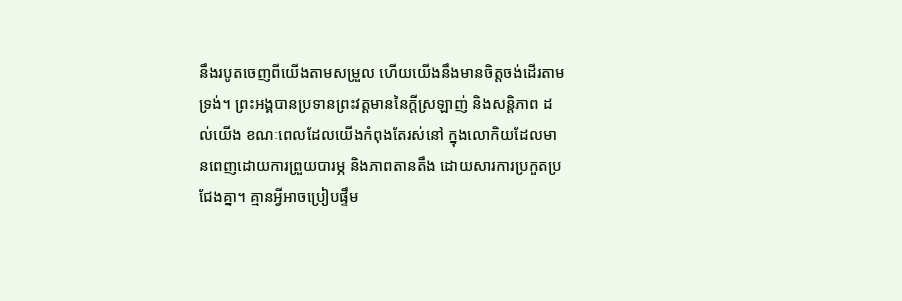នឹងរបូតចេញពីយើងតាមសម្រួល ហើយយើងនឹងមានចិត្តចង់ដើរតាមទ្រង់។ ព្រះអង្គបានប្រទានព្រះវត្តមាននៃក្តីស្រឡាញ់ និងសន្តិភាព ដល់យើង ខណៈពេលដែលយើងកំពុងតែរស់នៅ ក្នុងលោកិយដែលមានពេញដោយការព្រួយបារម្ភ និងភាពតានតឹង ដោយសារការប្រកួតប្រជែងគ្នា។ គ្មានអ្វីអាចប្រៀបផ្ទឹម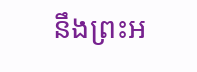នឹងព្រះអ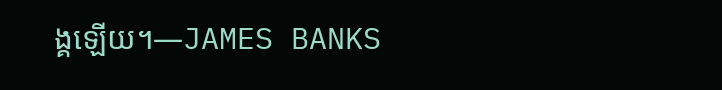ង្គឡើយ។—JAMES BANKS